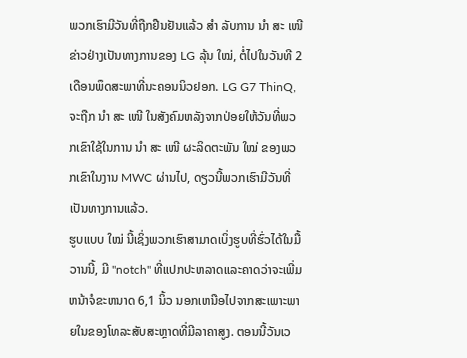ພວກເຮົາມີວັນທີ່ຖືກຢືນຢັນແລ້ວ ສຳ ລັບການ ນຳ ສະ ເໜີ ຂ່າວຢ່າງເປັນທາງການຂອງ LG ລຸ້ນ ໃໝ່, ຕໍ່ໄປໃນວັນທີ 2 ເດືອນພຶດສະພາທີ່ນະຄອນນິວຢອກ. LG G7 ThinQ, ຈະຖືກ ນຳ ສະ ເໜີ ໃນສັງຄົມຫລັງຈາກປ່ອຍໃຫ້ວັນທີ່ພວກເຂົາໃຊ້ໃນການ ນຳ ສະ ເໜີ ຜະລິດຕະພັນ ໃໝ່ ຂອງພວກເຂົາໃນງານ MWC ຜ່ານໄປ, ດຽວນີ້ພວກເຮົາມີວັນທີ່ເປັນທາງການແລ້ວ.
ຮູບແບບ ໃໝ່ ນີ້ເຊິ່ງພວກເຮົາສາມາດເບິ່ງຮູບທີ່ຮົ່ວໄດ້ໃນມື້ວານນີ້, ມີ "notch" ທີ່ແປກປະຫລາດແລະຄາດວ່າຈະເພີ່ມຫນ້າຈໍຂະຫນາດ 6,1 ນິ້ວ ນອກເຫນືອໄປຈາກສະເພາະພາຍໃນຂອງໂທລະສັບສະຫຼາດທີ່ມີລາຄາສູງ. ຕອນນີ້ວັນເວ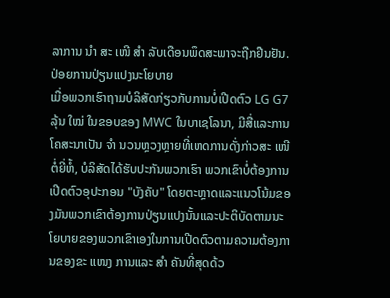ລາການ ນຳ ສະ ເໜີ ສຳ ລັບເດືອນພຶດສະພາຈະຖືກຢືນຢັນ.
ປ່ອຍການປ່ຽນແປງນະໂຍບາຍ
ເມື່ອພວກເຮົາຖາມບໍລິສັດກ່ຽວກັບການບໍ່ເປີດຕົວ LG G7 ລຸ້ນ ໃໝ່ ໃນຂອບຂອງ MWC ໃນບາເຊໂລນາ, ມີສື່ແລະການໂຄສະນາເປັນ ຈຳ ນວນຫຼວງຫຼາຍທີ່ເຫດການດັ່ງກ່າວສະ ເໜີ ຕໍ່ຍີ່ຫໍ້, ບໍລິສັດໄດ້ຮັບປະກັນພວກເຮົາ ພວກເຂົາບໍ່ຕ້ອງການເປີດຕົວອຸປະກອນ "ບັງຄັບ" ໂດຍຕະຫຼາດແລະແນວໂນ້ມຂອງມັນພວກເຂົາຕ້ອງການປ່ຽນແປງນັ້ນແລະປະຕິບັດຕາມນະໂຍບາຍຂອງພວກເຂົາເອງໃນການເປີດຕົວຕາມຄວາມຕ້ອງການຂອງຂະ ແໜງ ການແລະ ສຳ ຄັນທີ່ສຸດດ້ວ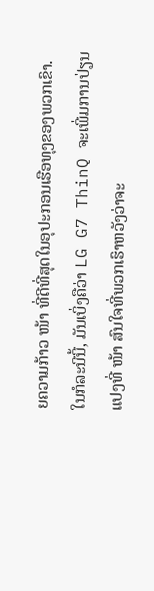ຍຄວາມກ້າວ ໜ້າ ທີ່ດີທີ່ສຸດໃນອຸປະກອນເຮືອທຸງຂອງພວກເຂົາ. ໃນກໍລະນີນີ້, ມັນເບິ່ງຄືວ່າ LG G7 ThinQ ຈະເພີ່ມການປ່ຽນແປງທີ່ ໜ້າ ສົນໃຈທີ່ພວກເຮົາຫວັງວ່າຈະ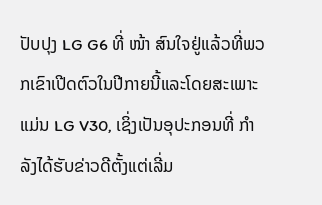ປັບປຸງ LG G6 ທີ່ ໜ້າ ສົນໃຈຢູ່ແລ້ວທີ່ພວກເຂົາເປີດຕົວໃນປີກາຍນີ້ແລະໂດຍສະເພາະແມ່ນ LG V30, ເຊິ່ງເປັນອຸປະກອນທີ່ ກຳ ລັງໄດ້ຮັບຂ່າວດີຕັ້ງແຕ່ເລີ່ມ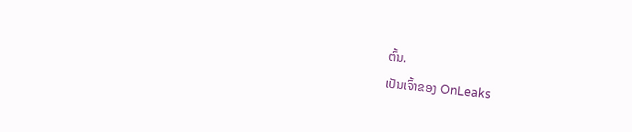ຕົ້ນ.
ເປັນເຈົ້າຂອງ OnLeaks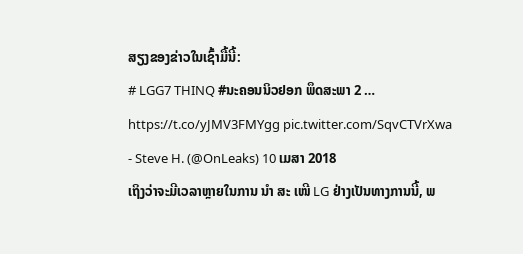ສຽງຂອງຂ່າວໃນເຊົ້າມື້ນີ້:
# LGG7 THINQ #ນະຄອນນິວຢອກ ພຶດສະພາ 2 … https://t.co/yJMV3FMYgg pic.twitter.com/SqvCTVrXwa
- Steve H. (@OnLeaks) 10 ເມສາ 2018
ເຖິງວ່າຈະມີເວລາຫຼາຍໃນການ ນຳ ສະ ເໜີ LG ຢ່າງເປັນທາງການນີ້, ພ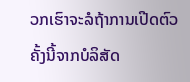ວກເຮົາຈະລໍຖ້າການເປີດຕົວຄັ້ງນີ້ຈາກບໍລິສັດ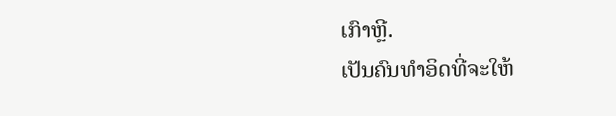ເກົາຫຼີ.
ເປັນຄົນທໍາອິດທີ່ຈະໃຫ້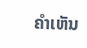ຄໍາເຫັນ